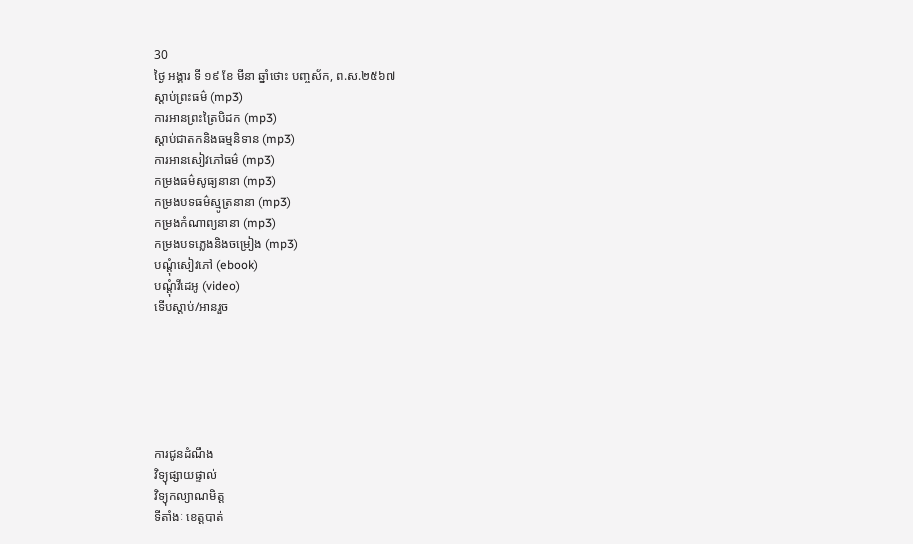30
ថ្ងៃ អង្គារ ទី ១៩ ខែ មីនា ឆ្នាំថោះ បញ្ចស័ក, ព.ស.២៥៦៧
ស្តាប់ព្រះធម៌ (mp3)
ការអានព្រះត្រៃបិដក (mp3)
ស្តាប់ជាតកនិងធម្មនិទាន (mp3)
ការអានសៀវភៅធម៌ (mp3)
កម្រងធម៌សូធ្យនានា (mp3)
កម្រងបទធម៌ស្មូត្រនានា (mp3)
កម្រងកំណាព្យនានា (mp3)
កម្រងបទភ្លេងនិងចម្រៀង (mp3)
បណ្តុំសៀវភៅ (ebook)
បណ្តុំវីដេអូ (video)
ទើបស្តាប់/អានរួច






ការជូនដំណឹង
វិទ្យុផ្សាយផ្ទាល់
វិទ្យុកល្យាណមិត្ត
ទីតាំងៈ ខេត្តបាត់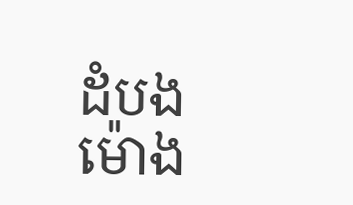ដំបង
ម៉ោង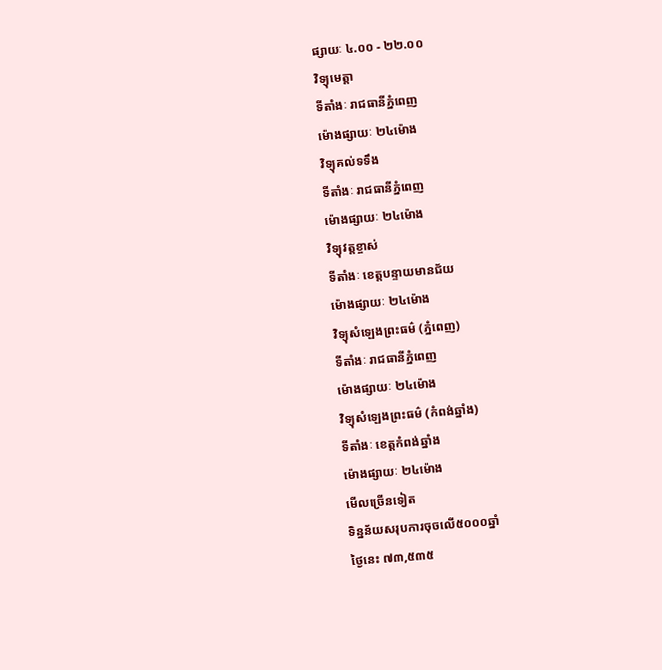ផ្សាយៈ ៤.០០ - ២២.០០
វិទ្យុមេត្តា
ទីតាំងៈ រាជធានីភ្នំពេញ
ម៉ោងផ្សាយៈ ២៤ម៉ោង
វិទ្យុគល់ទទឹង
ទីតាំងៈ រាជធានីភ្នំពេញ
ម៉ោងផ្សាយៈ ២៤ម៉ោង
វិទ្យុវត្តខ្ចាស់
ទីតាំងៈ ខេត្តបន្ទាយមានជ័យ
ម៉ោងផ្សាយៈ ២៤ម៉ោង
វិទ្យុសំឡេងព្រះធម៌ (ភ្នំពេញ)
ទីតាំងៈ រាជធានីភ្នំពេញ
ម៉ោងផ្សាយៈ ២៤ម៉ោង
វិទ្យុសំឡេងព្រះធម៌ (កំពង់ឆ្នាំង)
ទីតាំងៈ ខេត្តកំពង់ឆ្នាំង
ម៉ោងផ្សាយៈ ២៤ម៉ោង
មើលច្រើនទៀត
ទិន្នន័យសរុបការចុចលើ៥០០០ឆ្នាំ
ថ្ងៃនេះ ៧៣,៥៣៥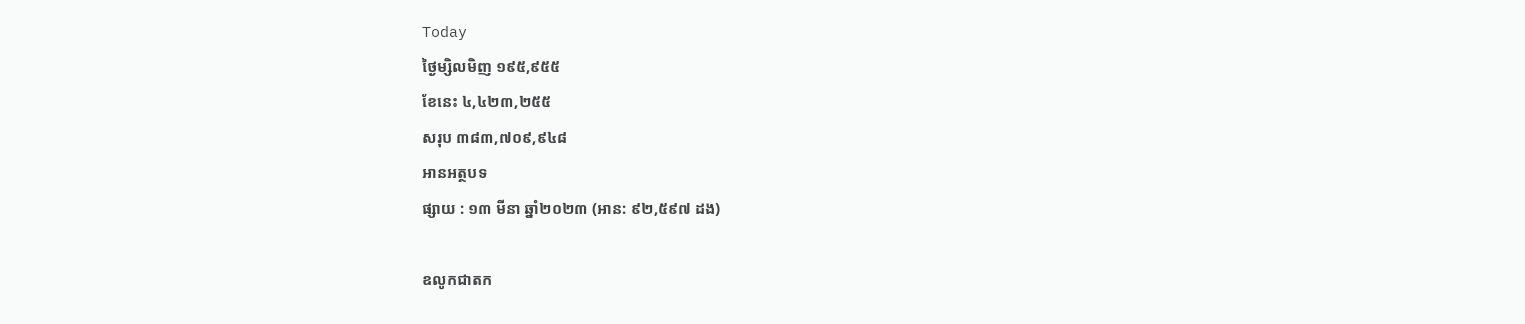Today
ថ្ងៃម្សិលមិញ ១៩៥,៩៥៥
ខែនេះ ៤,៤២៣,២៥៥
សរុប ៣៨៣,៧០៩,៩៤៨
អានអត្ថបទ
ផ្សាយ : ១៣ មីនា ឆ្នាំ២០២៣ (អាន: ៩២,៥៩៧ ដង)

ឧលូកជាតក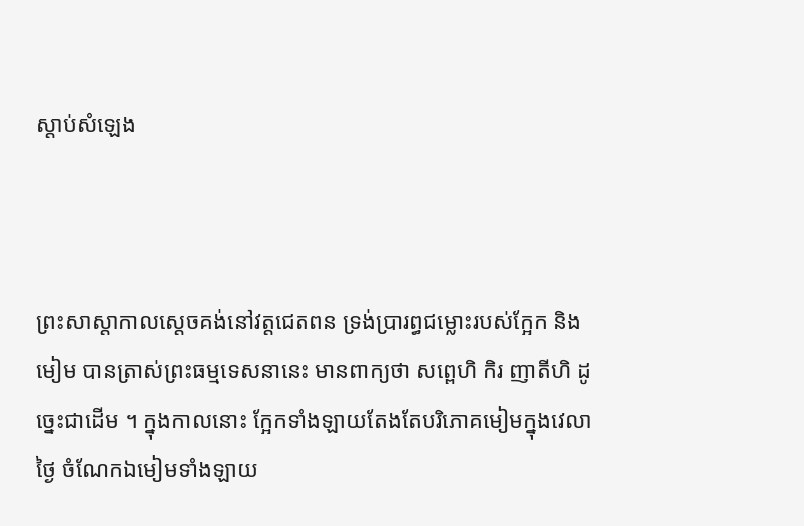ស្តាប់សំឡេង



ព្រះសាស្ដាកាលស្ដេចគង់នៅវត្តជេតពន ទ្រង់ប្រារព្ធជម្លោះរបស់ក្អែក និងមៀម បានត្រាស់ព្រះធម្មទេសនានេះ មានពាក្យថា សព្ពេហិ កិរ ញាតីហិ ដូច្នេះជាដើម ។ ក្នុងកាលនោះ ក្អែកទាំងឡាយតែងតែបរិភោគមៀមក្នុងវេលាថ្ងៃ ចំណែកឯមៀមទាំងឡាយ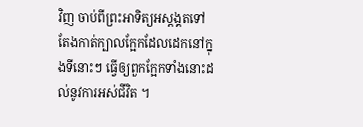វិញ ចាប់ពីព្រះអាទិត្យអស្ដង្គតទៅ តែងកាត់ក្បាលក្អែកដែលដេកនៅក្នុងទីនោះៗ ធ្វើឲ្យពួកក្អែកទាំងនោះដល់នូវការអស់ជីវិត ។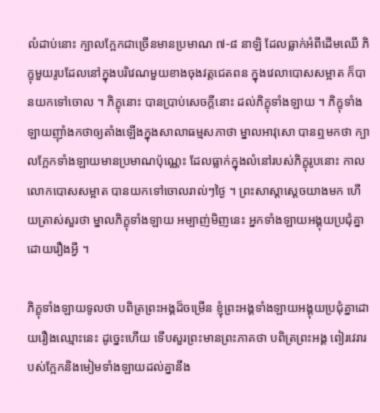លំដាប់នោះ ក្បាលក្អែកជាច្រើនមានប្រមាណ ៧-៨ នាឡិ ដែលធ្លាក់អំពីដើមឈើ ភិក្ខុមួយរូបដែលនៅក្នុងបរិវេណមួយខាងចុងវត្តជេតពន ក្នុងវេលាបោសសម្អាត ក៏បានយកទៅចោល ។ ភិក្ខុនោះ បានប្រាប់សេចក្ដីនោះ ដល់ភិក្ខុទាំងឡាយ ។ ភិក្ខុទាំងឡាយញ៉ាំងកថាឲ្យតាំងឡើងក្នុងសាលាធម្មសភាថា ម្នាលអាវុសោ បានឮមកថា ក្បាលក្អែកទាំងឡាយមានប្រមាណប៉ុណ្ណេះ ដែលធ្លាក់ក្នុងលំនៅរបស់ភិក្ខុរូបនោះ កាលលោកបោសសម្អាត បានយកទៅចោលរាល់ៗថ្ងៃ ។ ព្រះសាស្ដាស្ដេចយាងមក ហើយត្រាស់សួរថា ម្នាលភិក្ខុទាំងឡាយ អម្បាញ់មិញនេះ អ្នកទាំងឡាយអង្គុយប្រជុំគ្នាដោយរឿងអ្វី ។

ភិក្ខុទាំងឡាយទូលថា បពិត្រព្រះអង្គដ៏ចម្រើន ខ្ញុំព្រះអង្គទាំងឡាយអង្គុយប្រជុំគ្នាដោយរឿងឈ្មោះនេះ ដូច្នេះហើយ ទើបសួរព្រះមានព្រះភាគថា បពិត្រព្រះអង្គ ពៀរវេរារបស់ក្អែកនិងមៀមទាំងឡាយដល់គ្នានឹង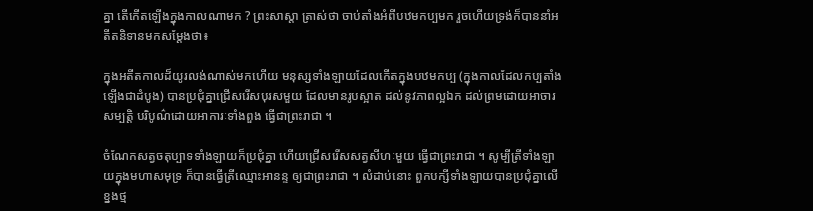គ្នា តើកើតឡើងក្នុងកាលណាមក ? ព្រះសាស្ដា ត្រាស់ថា ចាប់តាំងអំពីបឋមកប្បមក រួចហើយទ្រង់ក៏បាននាំអតីតនិទានមកសម្ដែងថា៖

ក្នុងអតីតកាលដ៏យូរលង់ណាស់មកហើយ មនុស្សទាំងឡាយដែលកើតក្នុងបឋមកប្ប (ក្នុងកាលដែលកប្បតាំងឡើងជាដំបូង) បានប្រជុំគ្នាជ្រើសរើសបុរសមួយ ដែលមានរូបស្អាត ដល់នូវភាពល្អឯក ដល់ព្រមដោយអាចារសម្បត្តិ បរិបូណ៌ដោយអាការៈទាំងពួង ធ្វើជាព្រះរាជា ។

ចំណែកសត្វចតុប្បាទទាំងឡាយក៏ប្រជុំគ្នា ហើយជ្រើសរើសសត្វសីហៈមួយ ធ្វើជាព្រះរាជា ។ សូម្បីត្រីទាំងឡាយក្នុងមហាសមុទ្រ ក៏បានធ្វើត្រីឈ្មោះអានន្ទ ឲ្យជាព្រះរាជា ។ លំដាប់នោះ ពួកបក្សីទាំងឡាយបានប្រជុំគ្នាលើខ្នងថ្ម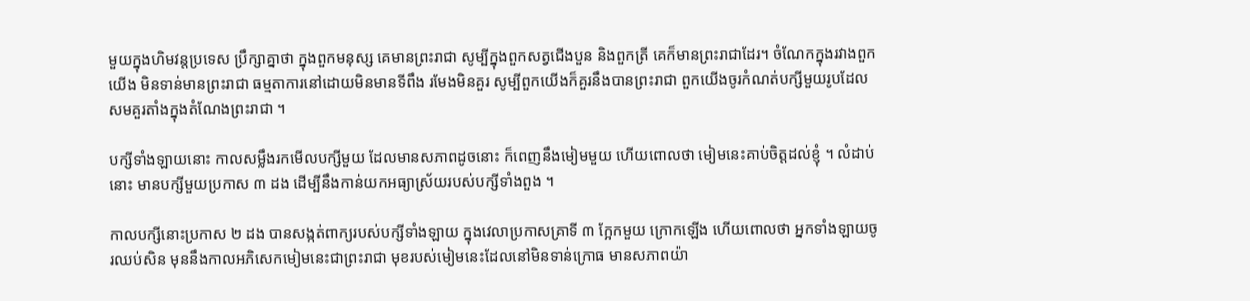មួយក្នុងហិមវន្តប្រទេស ប្រឹក្សាគ្នាថា ក្នុងពួកមនុស្ស គេមានព្រះរាជា សូម្បីក្នុងពួកសត្វជើងបួន និងពួកត្រី គេក៏មានព្រះរាជាដែរ។ ចំណែកក្នុងរវាងពួកយើង មិនទាន់មានព្រះរាជា ធម្មតាការនៅដោយមិនមានទីពឹង រមែងមិនគួរ សូម្បីពួកយើងក៏គួរនឹងបានព្រះរាជា ពួកយើងចូរកំណត់បក្សីមួយរូបដែលសមគួរតាំងក្នុងតំណែងព្រះរាជា ។

បក្សីទាំងឡាយនោះ កាលសម្លឹងរកមើលបក្សីមួយ ដែលមានសភាពដូចនោះ ក៏ពេញនឹងមៀមមួយ ហើយពោលថា មៀមនេះគាប់ចិត្តដល់ខ្ញុំ ។ លំដាប់នោះ មានបក្សីមួយប្រកាស ៣ ដង ដើម្បីនឹងកាន់យកអធ្យាស្រ័យរបស់បក្សីទាំងពួង ។

កាលបក្សីនោះប្រកាស ២ ដង បានសង្កត់ពាក្យរបស់បក្សីទាំងឡាយ ក្នុងវេលាប្រកាសគ្រាទី ៣ ក្អែកមួយ ក្រោកឡើង ហើយពោលថា អ្នកទាំងឡាយចូរឈប់សិន មុននឹងកាលអភិសេកមៀមនេះជាព្រះរាជា មុខរបស់មៀមនេះដែលនៅមិនទាន់ក្រោធ មានសភាពយ៉ា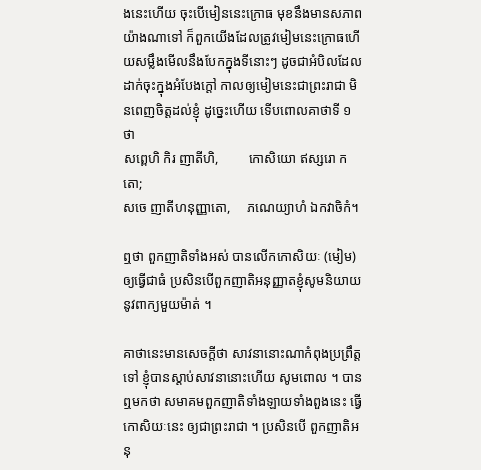ងនេះហើយ ចុះបើមៀននេះក្រោធ មុខនឹងមានសភាពយ៉ាងណាទៅ ក៏ពួកយើងដែលត្រូវមៀមនេះក្រោធហើយសម្លឹងមើលនឹងបែកក្នុងទីនោះៗ ដូចជាអំបិលដែលដាក់ចុះក្នុងអំបែងក្ដៅ កាលឲ្យមៀមនេះជាព្រះរាជា មិនពេញចិត្តដល់ខ្ញុំ ដូច្នេះហើយ ទើបពោលគាថាទី ១ ថា
សព្ពេហិ កិរ ញាតីហិ,         កោសិយោ ឥស្សរោ កតោ;
សចេ ញាតីហនុញ្ញាតោ,     ភណេយ្យាហំ ឯកវាចិកំ។

ឮថា ពួកញាតិទាំងអស់ បានលើកកោសិយៈ (មៀម) ឲ្យធ្វើជាធំ ប្រសិនបើពួកញាតិអនុញ្ញាតខ្ញុំសូមនិយាយនូវពាក្យមួយម៉ាត់ ។

គាថានេះមានសេចក្ដីថា សាវនានោះណាកំពុងប្រព្រឹត្តទៅ ខ្ញុំបានស្ដាប់សាវនានោះហើយ សូមពោល ។ បានឮមកថា សមាគមពួកញាតិទាំងឡាយទាំងពួងនេះ ធ្វើកោសិយៈនេះ ឲ្យជាព្រះរាជា ។ ប្រសិនបើ ពួកញាតិអនុ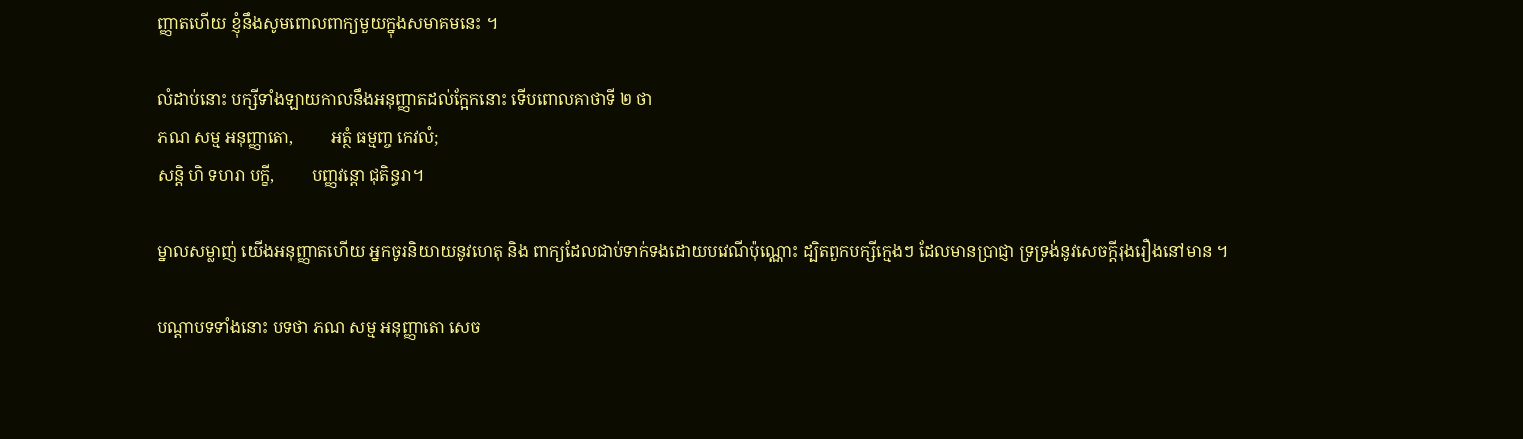ញ្ញាតហើយ ខ្ញុំនឹងសូមពោលពាក្យមួយក្នុងសមាគមនេះ ។

លំដាប់នោះ បក្សីទាំងឡាយកាលនឹងអនុញ្ញាតដល់ក្អែកនោះ ទើបពោលគាថាទី ២ ថា
ភណ សម្ម អនុញ្ញាតោ,         អត្ថំ ធម្មញ្ច កេវលំ;
សន្តិ ហិ ទហរា បក្ខី,         បញ្ញវន្តោ ជុតិន្ធរា។

ម្នាលសម្លាញ់ យើងអនុញ្ញាតហើយ អ្នកចូរនិយាយនូវហេតុ និង ពាក្យដែលជាប់ទាក់ទងដោយបវេណីប៉ុណ្ណោះ ដ្បិតពួកបក្សីក្មេងៗ ដែលមានប្រាជ្ញា ទ្រទ្រង់នូវសេចក្ដីរុងរឿងនៅមាន ។

បណ្ដាបទទាំងនោះ បទថា ភណ សម្ម អនុញ្ញាតោ សេច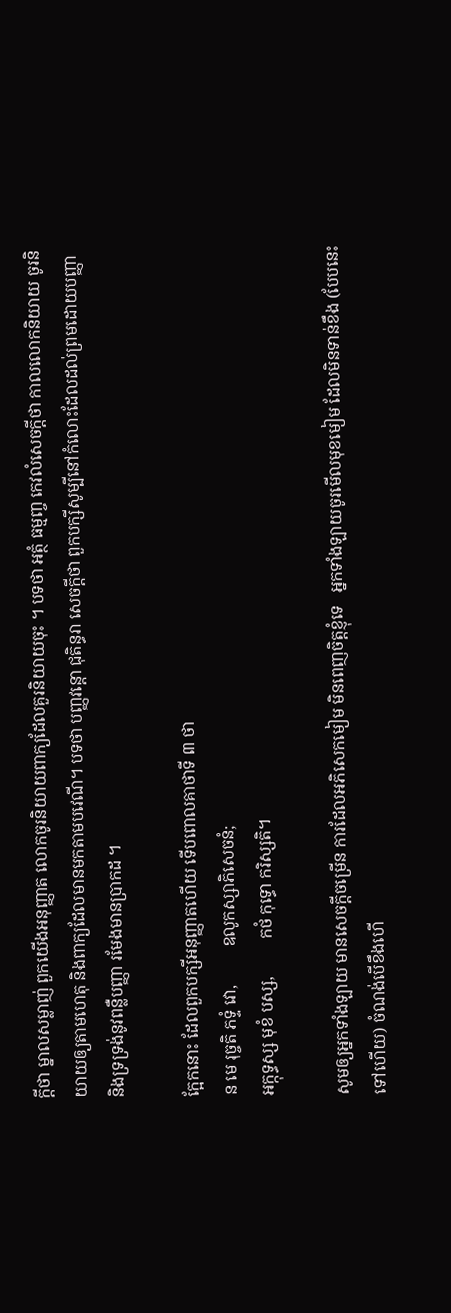ក្ដីថា ម្នាលសម្លាញ់ ពួកយើងអនុញ្ញាត លោកចូរនិយាយពាក្យដែលគួរនិយាយចុះ ។ បទថា អត្ថំ ធម្មញ្ច កេវលំសេចក្ដីថា កាលលោកនិយាយ ចូរនិយាយឲ្យតាមហេតុ និងពាក្យដែលមានមកតាមបវេណី។ បទថា បញ្ញវន្តោ ជុតិន្ធរា សេចក្ដីថា ពួកបក្សីសូម្បីនៅកំលោះដែលដល់ព្រមដោយបញ្ញា និងទ្រទ្រង់នូវពន្លឺបញ្ញា រមែងមានប្រាកដ ។

ក្អែកនោះ ដែលពួកបក្សីអនុញ្ញាតហើយ ទើបពោលគាថាទី ៣ ថា
ន មេ រុច្ចតិ ភទ្ទំ វោ,         ឧលូកស្សាភិសេចនំ;
អក្កុទ្ធស្ស មុខំ បស្ស,         កថំ កុទ្ធោ ករិស្សតិ។

សូមឲ្យអ្នកទាំងឡាយ មានសេចក្ដីចម្រើន ការដែលអភិសេកមៀម មិនពេញចិត្តខ្ញុំទេ   អ្នកទាំងឡាយចូរមើលមុខមៀម ដែលមិនទាន់ខឹង (បែបនេះទៅហើយ) ចំណង់បើខឹងហើ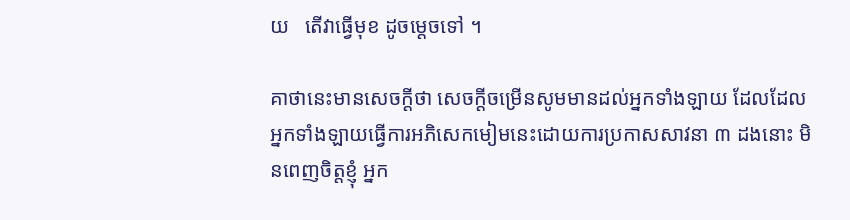យ   តើវាធ្វើមុខ ដូចម្ដេចទៅ ។

គាថានេះមានសេចក្ដីថា សេចក្ដីចម្រើនសូមមានដល់អ្នកទាំងឡាយ ដែលដែលអ្នកទាំងឡាយធ្វើការអភិសេកមៀមនេះដោយការប្រកាសសាវនា ៣ ដងនោះ មិនពេញចិត្តខ្ញុំ អ្នក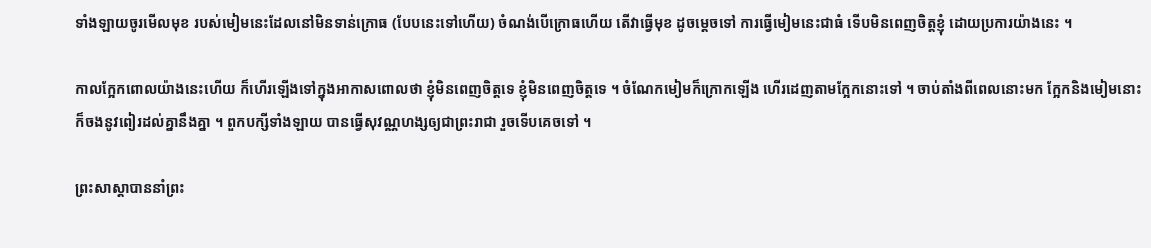ទាំងឡាយចូរមើលមុខ របស់មៀមនេះដែលនៅមិនទាន់ក្រោធ (បែបនេះទៅហើយ) ចំណង់បើក្រោធហើយ តើវាធ្វើមុខ ដូចម្ដេចទៅ ការធ្វើមៀមនេះជាធំ ទើបមិនពេញចិត្តខ្ញុំ ដោយប្រការយ៉ាងនេះ ។

កាលក្អែកពោលយ៉ាងនេះហើយ ក៏ហើរឡើងទៅក្នុងអាកាសពោលថា ខ្ញុំមិនពេញចិត្តទេ ខ្ញុំមិនពេញចិត្តទេ ។ ចំណែកមៀមក៏ក្រោកឡើង ហើរដេញតាមក្អែកនោះទៅ ។ ចាប់តាំងពីពេលនោះមក ក្អែកនិងមៀមនោះក៏ចងនូវពៀរដល់គ្នានឹងគ្នា ។ ពួកបក្សីទាំងឡាយ បានធ្វើសុវណ្ណហង្សឲ្យជាព្រះរាជា រួចទើបគេចទៅ ។

ព្រះសាស្ដាបាននាំព្រះ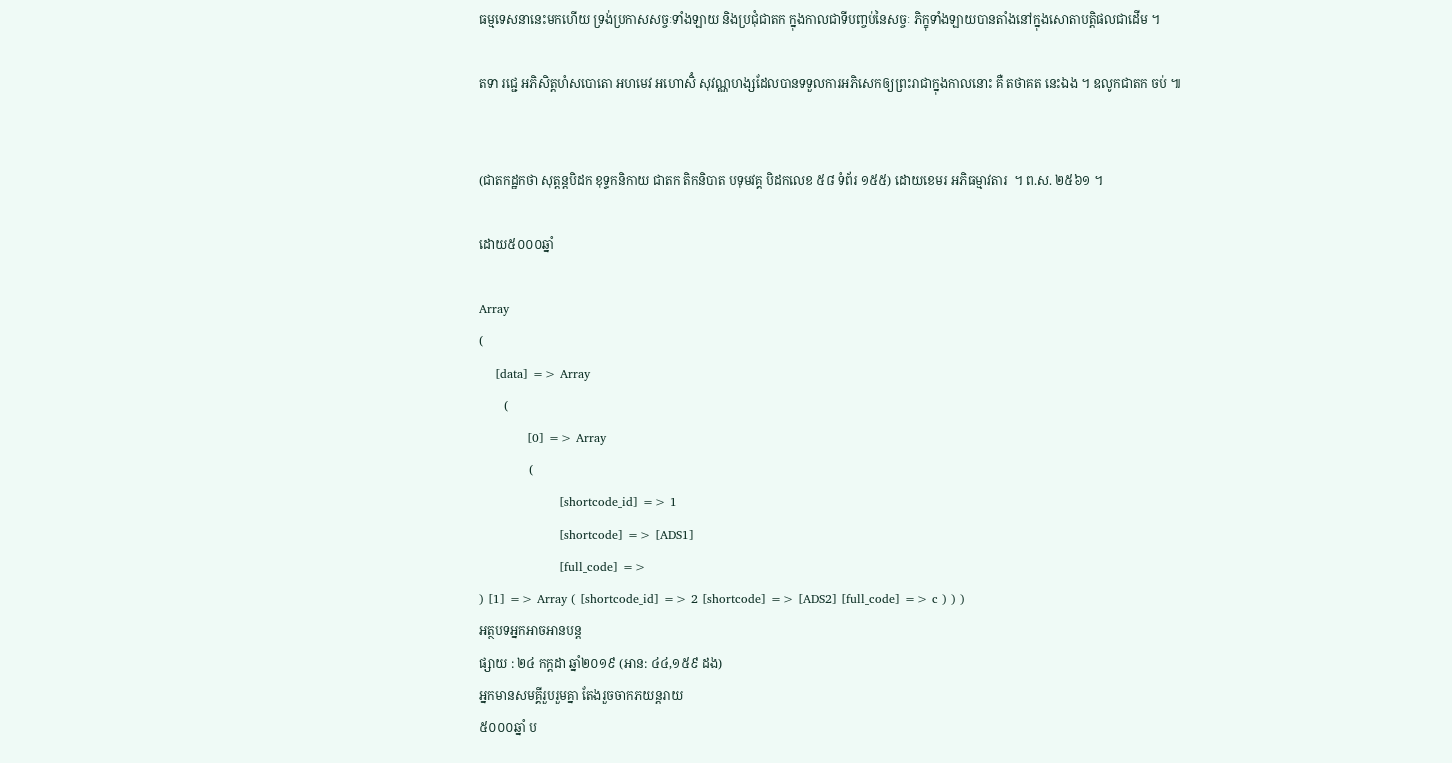ធម្មទេសនានេះមកហើយ ទ្រង់ប្រកាសសច្ចៈទាំងឡាយ និងប្រជុំជាតក ក្នុងកាលជាទីបញ្ចប់នៃសច្ចៈ ភិក្ខុទាំងឡាយបានតាំងនៅក្នុងសោតាបត្តិផលជាដើម ។

តទា រជ្ជេ អភិសិត្តហំសបោតោ អហមេវ អហោសិំ សុវណ្ណហង្សដែលបានទទួលការអភិសេកឲ្យព្រះរាជាក្នុងកាលនោះ គឺ តថាគត នេះឯង ។ ឧលូកជាតក ចប់ ៕


(ជាតកដ្ឋកថា សុត្តន្តបិដក ខុទ្ទកនិកាយ ជាតក តិកនិបាត បទុមវគ្គ បិដកលេខ ៥៨ ទំព័រ ១៥៥) ដោយខេមរ អភិធម្មាវតារ  ។ ព.ស. ២៥៦១ ។

ដោយ៥០០០ឆ្នាំ

Array
(
    [data] => Array
        (
            [0] => Array
                (
                    [shortcode_id] => 1
                    [shortcode] => [ADS1]
                    [full_code] =>
) [1] => Array ( [shortcode_id] => 2 [shortcode] => [ADS2] [full_code] => c ) ) )
អត្ថបទអ្នកអាចអានបន្ត
ផ្សាយ : ២៤ កក្តដា ឆ្នាំ២០១៩ (អាន: ៤៤,១៥៩ ដង)
អ្នកមានសមគ្គីរួបរួមគ្នា តែងរួចចាកភយន្តរាយ
៥០០០ឆ្នាំ ប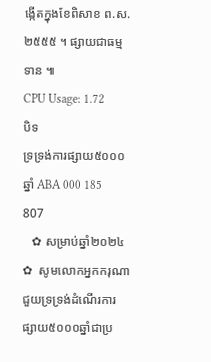ង្កើតក្នុងខែពិសាខ ព.ស.២៥៥៥ ។ ផ្សាយជាធម្មទាន ៕
CPU Usage: 1.72
បិទ
ទ្រទ្រង់ការផ្សាយ៥០០០ឆ្នាំ ABA 000 185 807
   ✿ សម្រាប់ឆ្នាំ២០២៤ ✿  សូមលោកអ្នកករុណាជួយទ្រទ្រង់ដំណើរការផ្សាយ៥០០០ឆ្នាំជាប្រ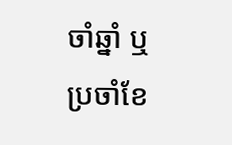ចាំឆ្នាំ ឬប្រចាំខែ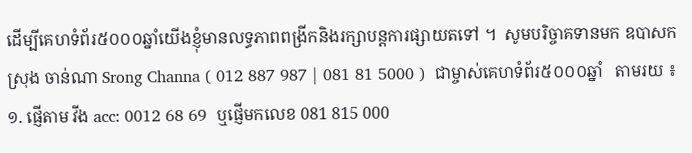ដើម្បីគេហទំព័រ៥០០០ឆ្នាំយើងខ្ញុំមានលទ្ធភាពពង្រីកនិងរក្សាបន្តការផ្សាយតទៅ ។  សូមបរិច្ចាគទានមក ឧបាសក ស្រុង ចាន់ណា Srong Channa ( 012 887 987 | 081 81 5000 )  ជាម្ចាស់គេហទំព័រ៥០០០ឆ្នាំ   តាមរយ ៖ ១. ផ្ញើតាម វីង acc: 0012 68 69  ឬផ្ញើមកលេខ 081 815 000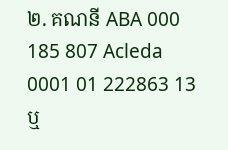២. គណនី ABA 000 185 807 Acleda 0001 01 222863 13 ឬ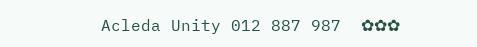Acleda Unity 012 887 987  ✿✿✿